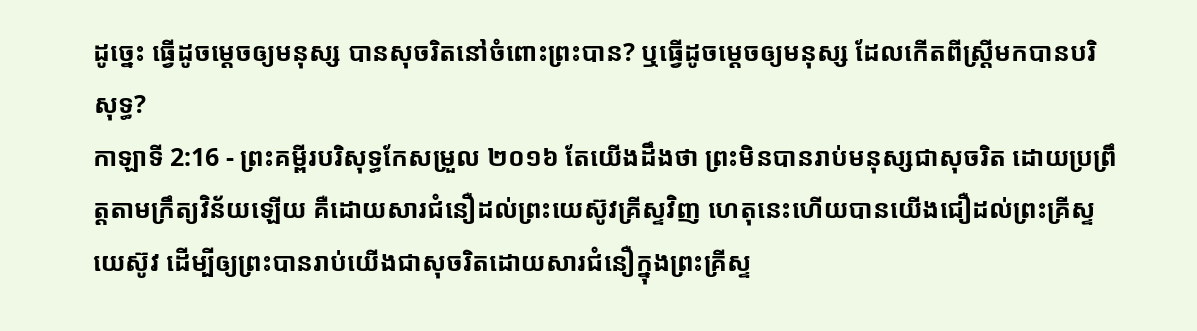ដូច្នេះ ធ្វើដូចម្តេចឲ្យមនុស្ស បានសុចរិតនៅចំពោះព្រះបាន? ឬធ្វើដូចម្ដេចឲ្យមនុស្ស ដែលកើតពីស្ត្រីមកបានបរិសុទ្ធ?
កាឡាទី 2:16 - ព្រះគម្ពីរបរិសុទ្ធកែសម្រួល ២០១៦ តែយើងដឹងថា ព្រះមិនបានរាប់មនុស្សជាសុចរិត ដោយប្រព្រឹត្តតាមក្រឹត្យវិន័យឡើយ គឺដោយសារជំនឿដល់ព្រះយេស៊ូវគ្រីស្ទវិញ ហេតុនេះហើយបានយើងជឿដល់ព្រះគ្រីស្ទយេស៊ូវ ដើម្បីឲ្យព្រះបានរាប់យើងជាសុចរិតដោយសារជំនឿក្នុងព្រះគ្រីស្ទ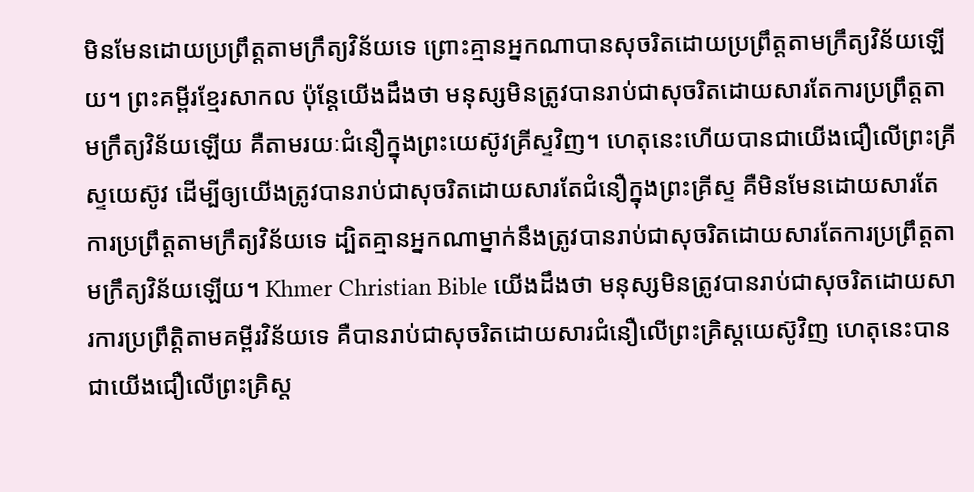មិនមែនដោយប្រព្រឹត្តតាមក្រឹត្យវិន័យទេ ព្រោះគ្មានអ្នកណាបានសុចរិតដោយប្រព្រឹត្តតាមក្រឹត្យវិន័យឡើយ។ ព្រះគម្ពីរខ្មែរសាកល ប៉ុន្តែយើងដឹងថា មនុស្សមិនត្រូវបានរាប់ជាសុចរិតដោយសារតែការប្រព្រឹត្តតាមក្រឹត្យវិន័យឡើយ គឺតាមរយៈជំនឿក្នុងព្រះយេស៊ូវគ្រីស្ទវិញ។ ហេតុនេះហើយបានជាយើងជឿលើព្រះគ្រីស្ទយេស៊ូវ ដើម្បីឲ្យយើងត្រូវបានរាប់ជាសុចរិតដោយសារតែជំនឿក្នុងព្រះគ្រីស្ទ គឺមិនមែនដោយសារតែការប្រព្រឹត្តតាមក្រឹត្យវិន័យទេ ដ្បិតគ្មានអ្នកណាម្នាក់នឹងត្រូវបានរាប់ជាសុចរិតដោយសារតែការប្រព្រឹត្តតាមក្រឹត្យវិន័យឡើយ។ Khmer Christian Bible យើងដឹងថា មនុស្សមិនត្រូវបានរាប់ជាសុចរិតដោយសារការប្រព្រឹត្តិតាមគម្ពីរវិន័យទេ គឺបានរាប់ជាសុចរិតដោយសារជំនឿលើព្រះគ្រិស្ដយេស៊ូវិញ ហេតុនេះបានជាយើងជឿលើព្រះគ្រិស្ដ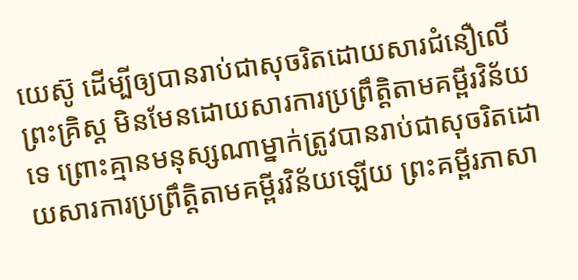យេស៊ូ ដើម្បីឲ្យបានរាប់ជាសុចរិតដោយសារជំនឿលើព្រះគ្រិស្ដ មិនមែនដោយសារការប្រព្រឹត្តិតាមគម្ពីរវិន័យទេ ព្រោះគ្មានមនុស្សណាម្នាក់ត្រូវបានរាប់ជាសុចរិតដោយសារការប្រព្រឹត្តិតាមគម្ពីរវិន័យឡើយ ព្រះគម្ពីរភាសា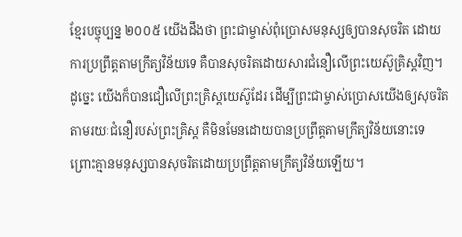ខ្មែរបច្ចុប្បន្ន ២០០៥ យើងដឹងថា ព្រះជាម្ចាស់ពុំប្រោសមនុស្សឲ្យបានសុចរិត ដោយការប្រព្រឹត្តតាមក្រឹត្យវិន័យទេ គឺបានសុចរិតដោយសារជំនឿលើព្រះយេស៊ូគ្រិស្តវិញ។ ដូច្នេះ យើងក៏បានជឿលើព្រះគ្រិស្តយេស៊ូដែរ ដើម្បីព្រះជាម្ចាស់ប្រោសយើងឲ្យសុចរិត តាមរយៈជំនឿរបស់ព្រះគ្រិស្ត គឺមិនមែនដោយបានប្រព្រឹត្តតាមក្រឹត្យវិន័យនោះទេ ព្រោះគ្មានមនុស្សបានសុចរិតដោយប្រព្រឹត្តតាមក្រឹត្យវិន័យឡើយ។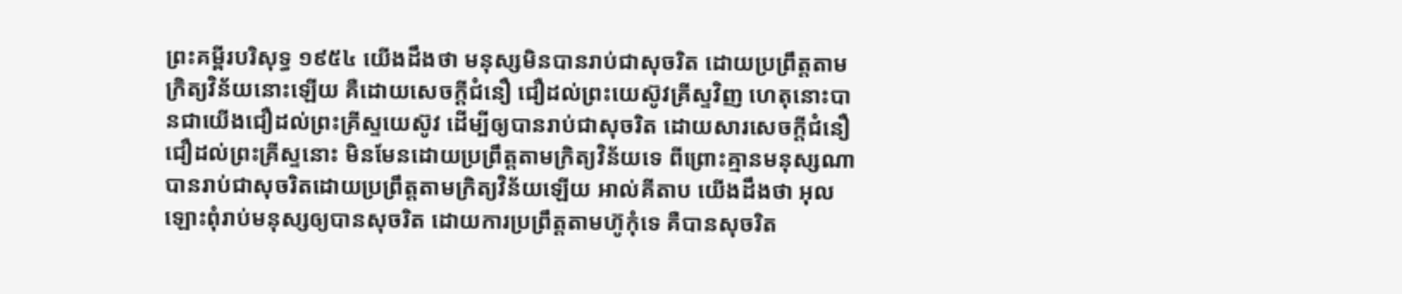ព្រះគម្ពីរបរិសុទ្ធ ១៩៥៤ យើងដឹងថា មនុស្សមិនបានរាប់ជាសុចរិត ដោយប្រព្រឹត្តតាមក្រិត្យវិន័យនោះឡើយ គឺដោយសេចក្ដីជំនឿ ជឿដល់ព្រះយេស៊ូវគ្រីស្ទវិញ ហេតុនោះបានជាយើងជឿដល់ព្រះគ្រីស្ទយេស៊ូវ ដើម្បីឲ្យបានរាប់ជាសុចរិត ដោយសារសេចក្ដីជំនឿ ជឿដល់ព្រះគ្រីស្ទនោះ មិនមែនដោយប្រព្រឹត្តតាមក្រិត្យវិន័យទេ ពីព្រោះគ្មានមនុស្សណាបានរាប់ជាសុចរិតដោយប្រព្រឹត្តតាមក្រិត្យវិន័យឡើយ អាល់គីតាប យើងដឹងថា អុលឡោះពុំរាប់មនុស្សឲ្យបានសុចរិត ដោយការប្រព្រឹត្ដតាមហ៊ូកុំទេ គឺបានសុចរិត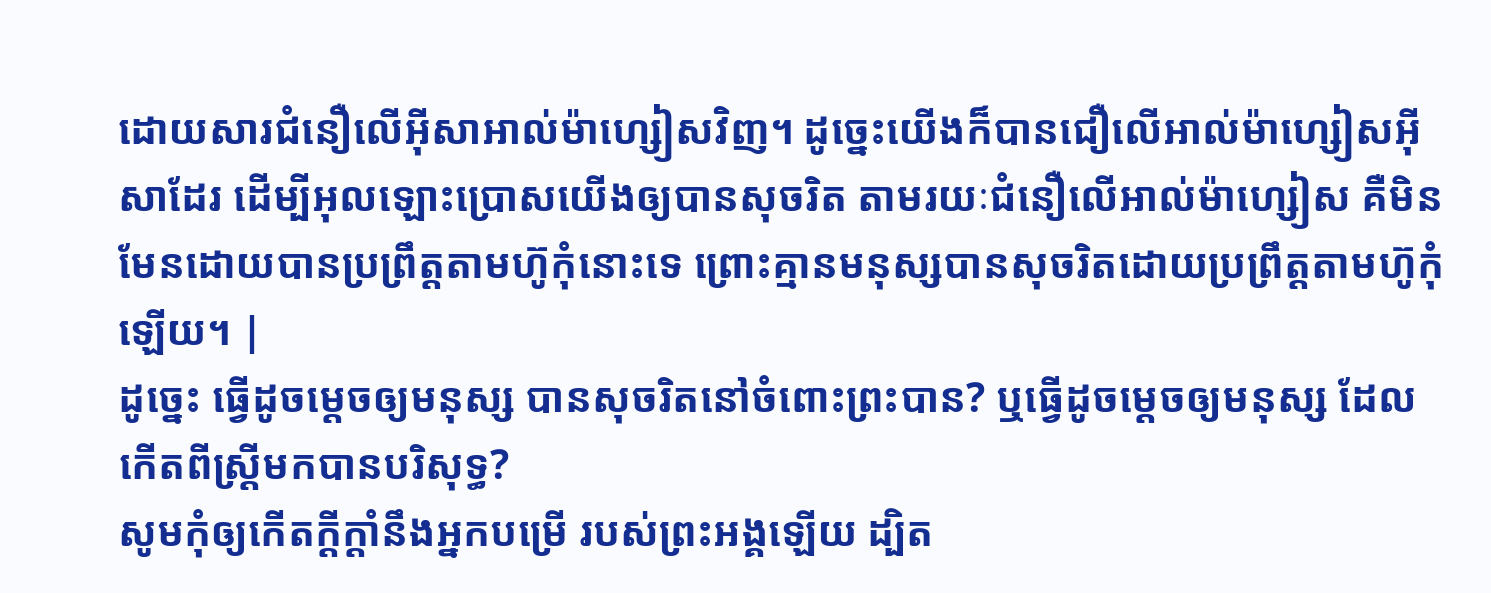ដោយសារជំនឿលើអ៊ីសាអាល់ម៉ាហ្សៀសវិញ។ ដូច្នេះយើងក៏បានជឿលើអាល់ម៉ាហ្សៀសអ៊ីសាដែរ ដើម្បីអុលឡោះប្រោសយើងឲ្យបានសុចរិត តាមរយៈជំនឿលើអាល់ម៉ាហ្សៀស គឺមិនមែនដោយបានប្រព្រឹត្ដតាមហ៊ូកុំនោះទេ ព្រោះគ្មានមនុស្សបានសុចរិតដោយប្រព្រឹត្ដតាមហ៊ូកុំឡើយ។ |
ដូច្នេះ ធ្វើដូចម្តេចឲ្យមនុស្ស បានសុចរិតនៅចំពោះព្រះបាន? ឬធ្វើដូចម្ដេចឲ្យមនុស្ស ដែលកើតពីស្ត្រីមកបានបរិសុទ្ធ?
សូមកុំឲ្យកើតក្ដីក្ដាំនឹងអ្នកបម្រើ របស់ព្រះអង្គឡើយ ដ្បិត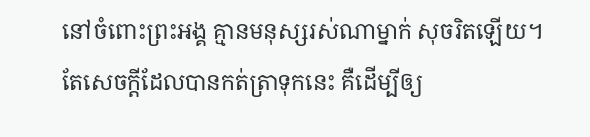នៅចំពោះព្រះអង្គ គ្មានមនុស្សរស់ណាម្នាក់ សុចរិតឡើយ។
តែសេចក្ដីដែលបានកត់ត្រាទុកនេះ គឺដើម្បីឲ្យ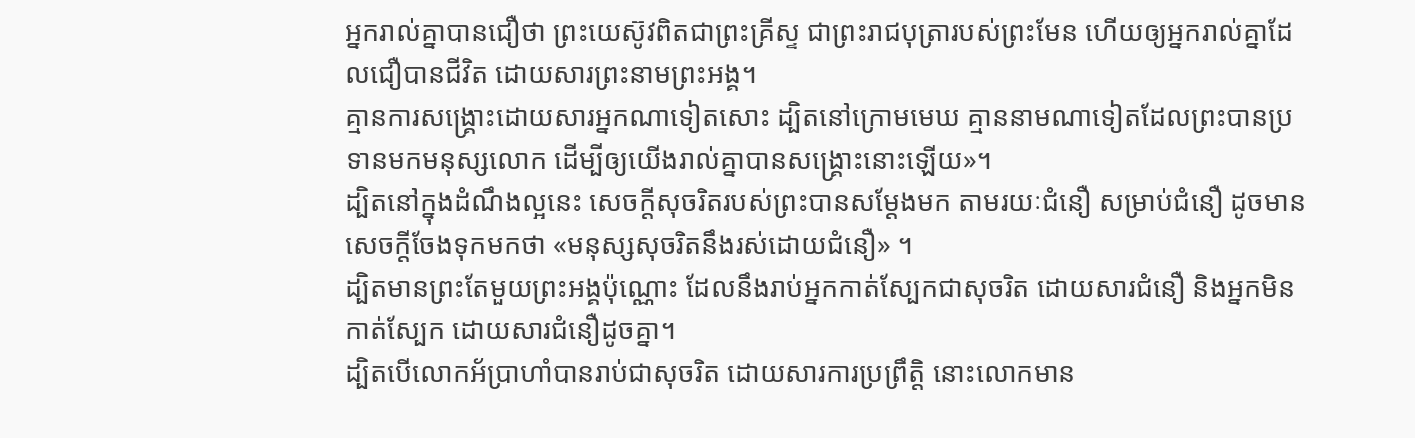អ្នករាល់គ្នាបានជឿថា ព្រះយេស៊ូវពិតជាព្រះគ្រីស្ទ ជាព្រះរាជបុត្រារបស់ព្រះមែន ហើយឲ្យអ្នករាល់គ្នាដែលជឿបានជីវិត ដោយសារព្រះនាមព្រះអង្គ។
គ្មានការសង្គ្រោះដោយសារអ្នកណាទៀតសោះ ដ្បិតនៅក្រោមមេឃ គ្មាននាមណាទៀតដែលព្រះបានប្រទានមកមនុស្សលោក ដើម្បីឲ្យយើងរាល់គ្នាបានសង្គ្រោះនោះឡើយ»។
ដ្បិតនៅក្នុងដំណឹងល្អនេះ សេចក្តីសុចរិតរបស់ព្រះបានសម្ដែងមក តាមរយៈជំនឿ សម្រាប់ជំនឿ ដូចមានសេចក្តីចែងទុកមកថា «មនុស្សសុចរិតនឹងរស់ដោយជំនឿ» ។
ដ្បិតមានព្រះតែមួយព្រះអង្គប៉ុណ្ណោះ ដែលនឹងរាប់អ្នកកាត់ស្បែកជាសុចរិត ដោយសារជំនឿ និងអ្នកមិនកាត់ស្បែក ដោយសារជំនឿដូចគ្នា។
ដ្បិតបើលោកអ័ប្រាហាំបានរាប់ជាសុចរិត ដោយសារការប្រព្រឹត្តិ នោះលោកមាន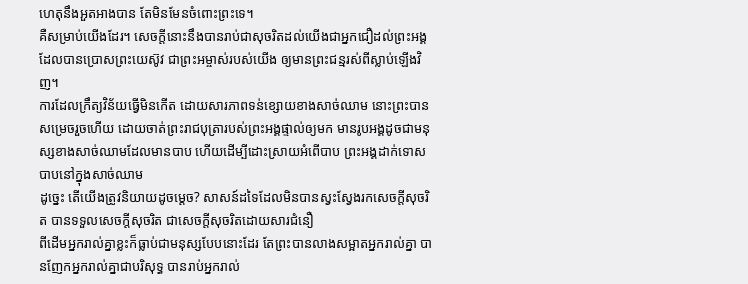ហេតុនឹងអួតអាងបាន តែមិនមែនចំពោះព្រះទេ។
គឺសម្រាប់យើងដែរ។ សេចក្តីនោះនឹងបានរាប់ជាសុចរិតដល់យើងជាអ្នកជឿដល់ព្រះអង្គ ដែលបានប្រោសព្រះយេស៊ូវ ជាព្រះអម្ចាស់របស់យើង ឲ្យមានព្រះជន្មរស់ពីស្លាប់ឡើងវិញ។
ការដែលក្រឹត្យវិន័យធ្វើមិនកើត ដោយសារភាពទន់ខ្សោយខាងសាច់ឈាម នោះព្រះបានសម្រេចរួចហើយ ដោយចាត់ព្រះរាជបុត្រារបស់ព្រះអង្គផ្ទាល់ឲ្យមក មានរូបអង្គដូចជាមនុស្សខាងសាច់ឈាមដែលមានបាប ហើយដើម្បីដោះស្រាយអំពើបាប ព្រះអង្គដាក់ទោសបាបនៅក្នុងសាច់ឈាម
ដូច្នេះ តើយើងត្រូវនិយាយដូចម្តេច? សាសន៍ដទៃដែលមិនបានស្វះស្វែងរកសេចក្តីសុចរិត បានទទួលសេចក្តីសុចរិត ជាសេចក្តីសុចរិតដោយសារជំនឿ
ពីដើមអ្នករាល់គ្នាខ្លះក៏ធ្លាប់ជាមនុស្សបែបនោះដែរ តែព្រះបានលាងសម្អាតអ្នករាល់គ្នា បានញែកអ្នករាល់គ្នាជាបរិសុទ្ធ បានរាប់អ្នករាល់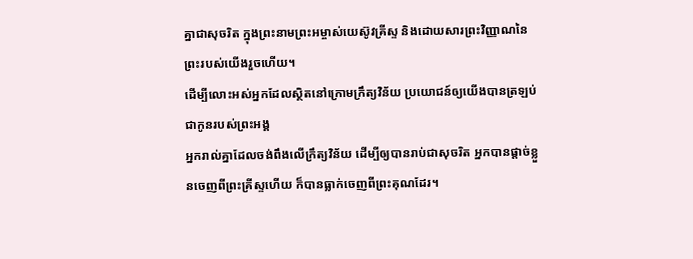គ្នាជាសុចរិត ក្នុងព្រះនាមព្រះអម្ចាស់យេស៊ូវគ្រីស្ទ និងដោយសារព្រះវិញ្ញាណនៃព្រះរបស់យើងរួចហើយ។
ដើម្បីលោះអស់អ្នកដែលស្ថិតនៅក្រោមក្រឹត្យវិន័យ ប្រយោជន៍ឲ្យយើងបានត្រឡប់ជាកូនរបស់ព្រះអង្គ
អ្នករាល់គ្នាដែលចង់ពឹងលើក្រឹត្យវិន័យ ដើម្បីឲ្យបានរាប់ជាសុចរិត អ្នកបានផ្ដាច់ខ្លួនចេញពីព្រះគ្រីស្ទហើយ ក៏បានធ្លាក់ចេញពីព្រះគុណដែរ។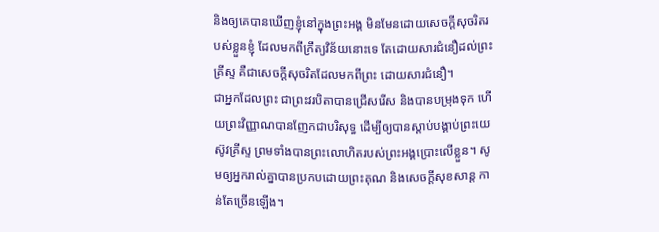និងឲ្យគេបានឃើញខ្ញុំនៅក្នុងព្រះអង្គ មិនមែនដោយសេចក្ដីសុចរិតរបស់ខ្លួនខ្ញុំ ដែលមកពីក្រឹត្យវិន័យនោះទេ តែដោយសារជំនឿដល់ព្រះគ្រីស្ទ គឺជាសេចក្តីសុចរិតដែលមកពីព្រះ ដោយសារជំនឿ។
ជាអ្នកដែលព្រះ ជាព្រះវរបិតាបានជ្រើសរើស និងបានបម្រុងទុក ហើយព្រះវិញ្ញាណបានញែកជាបរិសុទ្ធ ដើម្បីឲ្យបានស្តាប់បង្គាប់ព្រះយេស៊ូវគ្រីស្ទ ព្រមទាំងបានព្រះលោហិតរបស់ព្រះអង្គប្រោះលើខ្លួន។ សូមឲ្យអ្នករាល់គ្នាបានប្រកបដោយព្រះគុណ និងសេចក្តីសុខសាន្ត កាន់តែច្រើនឡើង។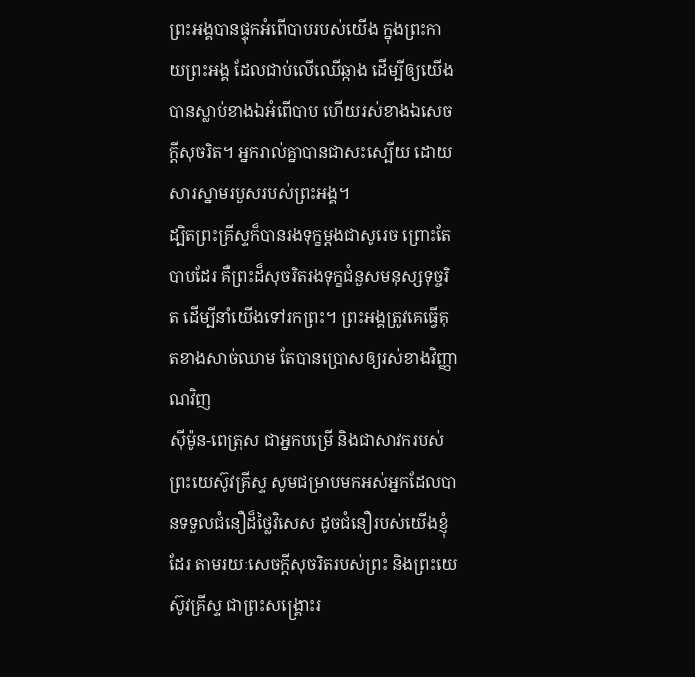ព្រះអង្គបានផ្ទុកអំពើបាបរបស់យើង ក្នុងព្រះកាយព្រះអង្គ ដែលជាប់លើឈើឆ្កាង ដើម្បីឲ្យយើងបានស្លាប់ខាងឯអំពើបាប ហើយរស់ខាងឯសេចក្តីសុចរិត។ អ្នករាល់គ្នាបានជាសះស្បើយ ដោយសារស្នាមរបួសរបស់ព្រះអង្គ។
ដ្បិតព្រះគ្រីស្ទក៏បានរងទុក្ខម្តងជាសូរេច ព្រោះតែបាបដែរ គឺព្រះដ៏សុចរិតរងទុក្ខជំនួសមនុស្សទុច្ចរិត ដើម្បីនាំយើងទៅរកព្រះ។ ព្រះអង្គត្រូវគេធ្វើគុតខាងសាច់ឈាម តែបានប្រោសឲ្យរស់ខាងវិញ្ញាណវិញ
ស៊ីម៉ូន-ពេត្រុស ជាអ្នកបម្រើ និងជាសាវករបស់ព្រះយេស៊ូវគ្រីស្ទ សូមជម្រាបមកអស់អ្នកដែលបានទទួលជំនឿដ៏ថ្លៃវិសេស ដូចជំនឿរបស់យើងខ្ញុំដែរ តាមរយៈសេចក្ដីសុចរិតរបស់ព្រះ និងព្រះយេស៊ូវគ្រីស្ទ ជាព្រះសង្គ្រោះរ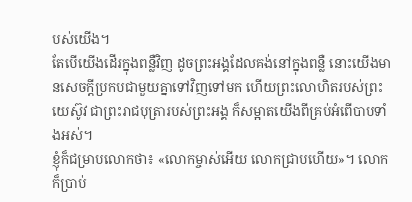បស់យើង។
តែបើយើងដើរក្នុងពន្លឺវិញ ដូចព្រះអង្គដែលគង់នៅក្នុងពន្លឺ នោះយើងមានសេចក្ដីប្រកបជាមួយគ្នាទៅវិញទៅមក ហើយព្រះលោហិតរបស់ព្រះយេស៊ូវ ជាព្រះរាជបុត្រារបស់ព្រះអង្គ ក៏សម្អាតយើងពីគ្រប់អំពើបាបទាំងអស់។
ខ្ញុំក៏ជម្រាបលោកថា៖ «លោកម្ចាស់អើយ លោកជ្រាបហើយ»។ លោកក៏ប្រាប់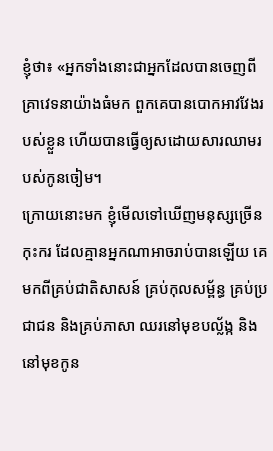ខ្ញុំថា៖ «អ្នកទាំងនោះជាអ្នកដែលបានចេញពីគ្រាវេទនាយ៉ាងធំមក ពួកគេបានបោកអាវវែងរបស់ខ្លួន ហើយបានធ្វើឲ្យសដោយសារឈាមរបស់កូនចៀម។
ក្រោយនោះមក ខ្ញុំមើលទៅឃើញមនុស្សច្រើនកុះករ ដែលគ្មានអ្នកណាអាចរាប់បានឡើយ គេមកពីគ្រប់ជាតិសាសន៍ គ្រប់កុលសម្ព័ន្ធ គ្រប់ប្រជាជន និងគ្រប់ភាសា ឈរនៅមុខបល្ល័ង្ក និងនៅមុខកូន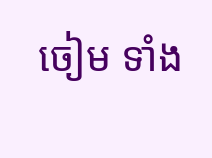ចៀម ទាំង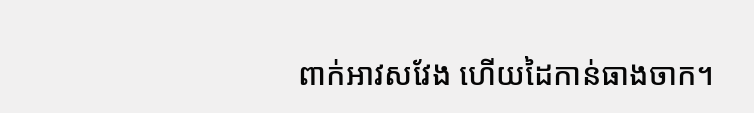ពាក់អាវសវែង ហើយដៃកាន់ធាងចាក។